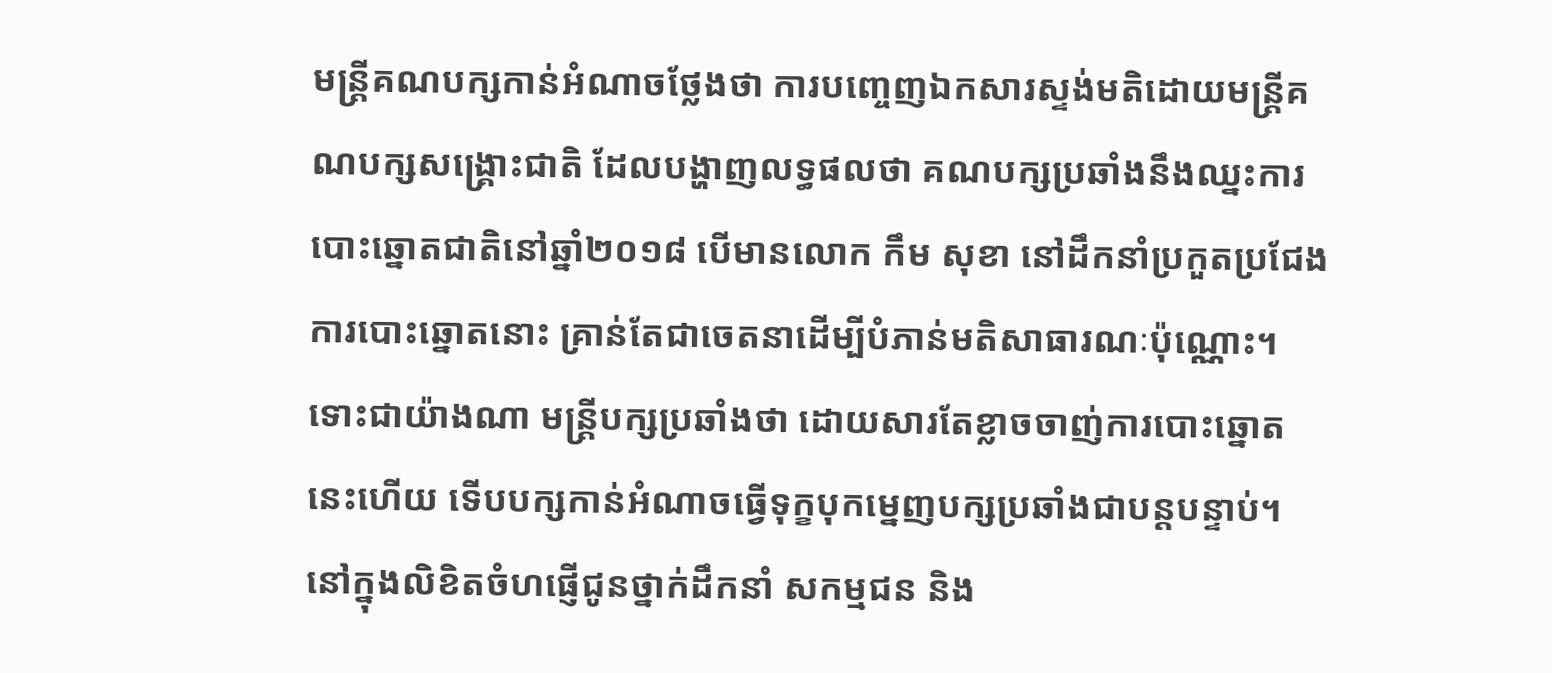មន្ត្រីគណបក្សកាន់អំណាចថ្លែងថា ការបញ្ចេញឯកសារស្ទង់មតិដោយមន្ត្រីគណបក្សសង្គ្រោះជាតិ ដែលបង្ហាញលទ្ធផលថា គណបក្សប្រឆាំងនឹងឈ្នះការបោះឆ្នោតជាតិនៅឆ្នាំ២០១៨ បើមានលោក កឹម សុខា នៅដឹកនាំប្រកួតប្រជែងការបោះឆ្នោតនោះ គ្រាន់តែជាចេតនាដើម្បីបំភាន់មតិសាធារណៈប៉ុណ្ណោះ។ ទោះជាយ៉ាងណា មន្ត្រីបក្សប្រឆាំងថា ដោយសារតែខ្លាចចាញ់ការបោះឆ្នោតនេះហើយ ទើបបក្សកាន់អំណាចធ្វើទុក្ខបុកម្នេញបក្សប្រឆាំងជាបន្តបន្ទាប់។
នៅក្នុងលិខិតចំហផ្ញើជូនថ្នាក់ដឹកនាំ សកម្មជន និង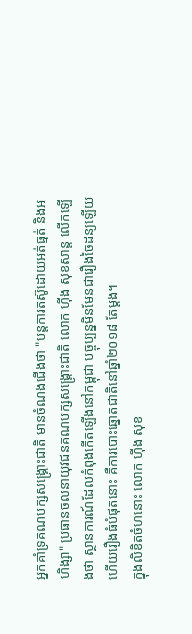អ្នកគាំទ្រគណបក្សសង្គ្រោះជាតិ មានចំណងជើងថា "បន្តការតស៊ូដោយអត់ធ្មត់ និងអហិង្សា" ប្រធានចលនាយុវជនគណបក្សសង្គ្រោះជាតិ លោក ហ៊ីង សុខសាន្ត លើកឡើងថា ស្ថានការណ៍ដែលកំពុងកើតឡើងនៅកម្ពុជា បច្ចុប្បន្នមិនមែនជារឿងចៃដន្យឡើយ ហើយរឿងធំបំផុតនោះ គឺការបោះឆ្នោតជាតិនៅឆ្នាំ២០១៨ តែម្ដង។
ក្នុងលិខិតចំហនោះ លោក ហ៊ីង សុខ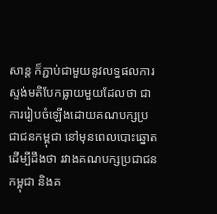សាន្ត ក៏ភ្ជាប់ជាមួយនូវលទ្ធផលការស្ទង់មតិបែកធ្លាយមួយដែលថា ជាការរៀបចំឡើងដោយគណបក្សប្រជាជនកម្ពុជា នៅមុនពេលបោះឆ្នោត ដើម្បីដឹងថា រវាងគណបក្សប្រជាជនកម្ពុជា និងគ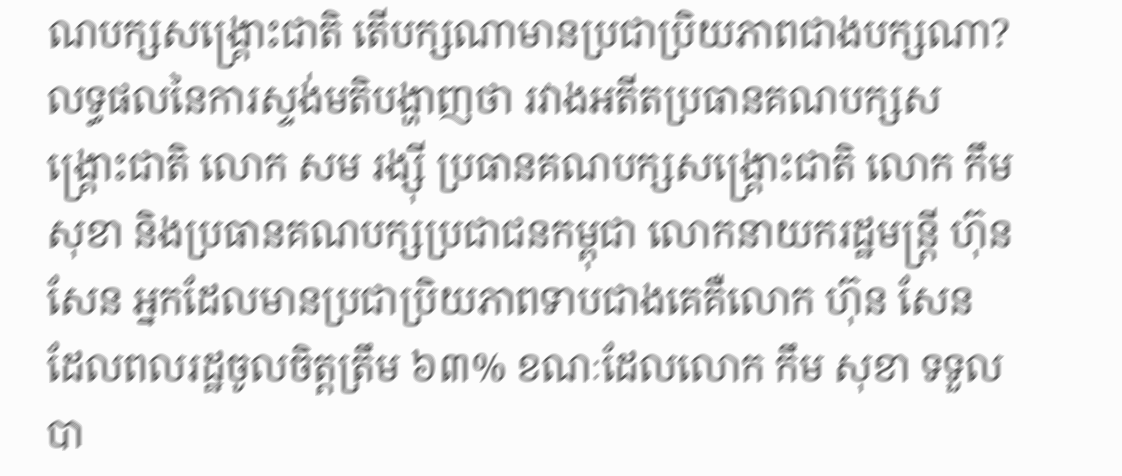ណបក្សសង្គ្រោះជាតិ តើបក្សណាមានប្រជាប្រិយភាពជាងបក្សណា?
លទ្ធផលនៃការស្ទង់មតិបង្ហាញថា រវាងអតីតប្រធានគណបក្សសង្គ្រោះជាតិ លោក សម រង្ស៊ី ប្រធានគណបក្សសង្គ្រោះជាតិ លោក កឹម សុខា និងប្រធានគណបក្សប្រជាជនកម្ពុជា លោកនាយករដ្ឋមន្ត្រី ហ៊ុន សែន អ្នកដែលមានប្រជាប្រិយភាពទាបជាងគេគឺលោក ហ៊ុន សែន ដែលពលរដ្ឋចូលចិត្តត្រឹម ៦៣% ខណៈដែលលោក កឹម សុខា ទទួលបា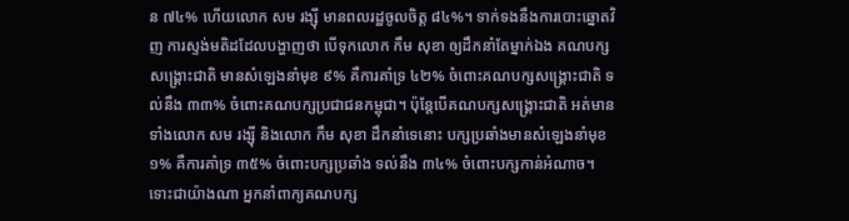ន ៧៤% ហើយលោក សម រង្ស៊ី មានពលរដ្ឋចូលចិត្ត ៨៤%។ ទាក់ទងនឹងការបោះឆ្នោតវិញ ការស្ទង់មតិដដែលបង្ហាញថា បើទុកលោក កឹម សុខា ឲ្យដឹកនាំតែម្នាក់ឯង គណបក្សសង្គ្រោះជាតិ មានសំឡេងនាំមុខ ៩% គឺការគាំទ្រ ៤២% ចំពោះគណបក្សសង្គ្រោះជាតិ ទល់នឹង ៣៣% ចំពោះគណបក្សប្រជាជនកម្ពុជា។ ប៉ុន្តែបើគណបក្សសង្គ្រោះជាតិ អត់មានទាំងលោក សម រង្ស៊ី និងលោក កឹម សុខា ដឹកនាំទេនោះ បក្សប្រឆាំងមានសំឡេងនាំមុខ ១% គឺការគាំទ្រ ៣៥% ចំពោះបក្សប្រឆាំង ទល់នឹង ៣៤% ចំពោះបក្សកាន់អំណាច។
ទោះជាយ៉ាងណា អ្នកនាំពាក្យគណបក្ស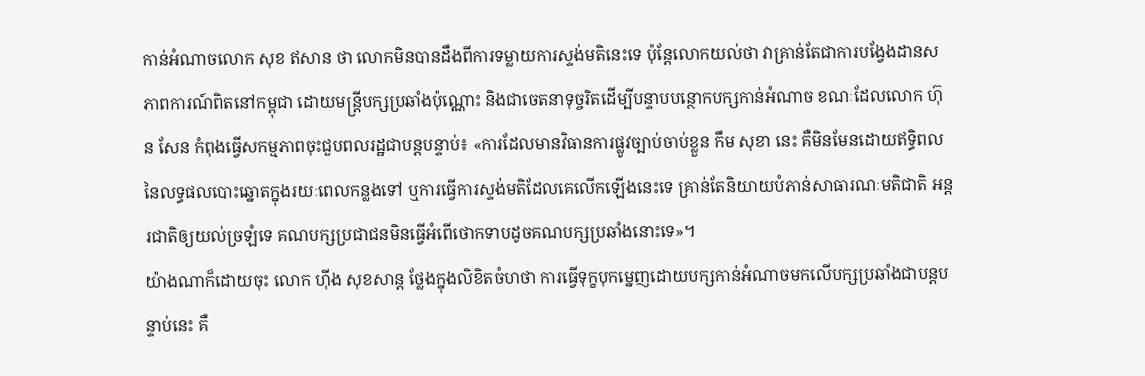កាន់អំណាចលោក សុខ ឥសាន ថា លោកមិនបានដឹងពីការទម្លាយការស្ទង់មតិនេះទេ ប៉ុន្តែលោកយល់ថា វាគ្រាន់តែជាការបង្វែងដានសភាពការណ៍ពិតនៅកម្ពុជា ដោយមន្ត្រីបក្សប្រឆាំងប៉ុណ្ណោះ និងជាចេតនាទុច្ចរិតដើម្បីបន្ទាបបន្ថោកបក្សកាន់អំណាច ខណៈដែលលោក ហ៊ុន សែន កំពុងធ្វើសកម្មភាពចុះជួបពលរដ្ឋជាបន្តបន្ទាប់៖ «ការដែលមានវិធានការផ្លូវច្បាប់ចាប់ខ្លួន កឹម សុខា នេះ គឺមិនមែនដោយឥទ្ធិពលនៃលទ្ធផលបោះឆ្នោតក្នុងរយៈពេលកន្លងទៅ ឬការធ្វើការស្ទង់មតិដែលគេលើកឡើងនេះទេ គ្រាន់តែនិយាយបំភាន់សាធារណៈមតិជាតិ អន្តរជាតិឲ្យយល់ច្រឡំទេ គណបក្សប្រជាជនមិនធ្វើអំពើថោកទាបដូចគណបក្សប្រឆាំងនោះទេ»។
យ៉ាងណាក៏ដោយចុះ លោក ហ៊ីង សុខសាន្ត ថែ្លងក្នុងលិខិតចំហថា ការធ្វើទុក្ខបុកម្នេញដោយបក្សកាន់អំណាចមកលើបក្សប្រឆាំងជាបន្តបន្ទាប់នេះ គឺ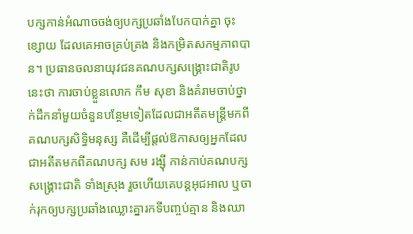បក្សកាន់អំណាចចង់ឲ្យបក្សប្រឆាំងបែកបាក់គ្នា ចុះខ្សោយ ដែលគេអាចគ្រប់គ្រង និងកម្រិតសកម្មភាពបាន។ ប្រធានចលនាយុវជនគណបក្សសង្គ្រោះជាតិរូបនេះថា ការចាប់ខ្លួនលោក កឹម សុខា និងគំរាមចាប់ថ្នាក់ដឹកនាំមួយចំនួនបន្ថែមទៀតដែលជាអតីតមន្ត្រីមកពីគណបក្សសិទ្ធិមនុស្ស គឺដើម្បីផ្តល់ឱកាសឲ្យអ្នកដែលជាអតីតមកពីគណបក្ស សម រង្ស៊ី កាន់កាប់គណបក្សសង្គ្រោះជាតិ ទាំងស្រុង រួចហើយគេបន្តអុជអាល ឬចាក់រុកឲ្យបក្សប្រឆាំងឈ្លោះគ្នារកទីបញ្ចប់គ្មាន និងឈា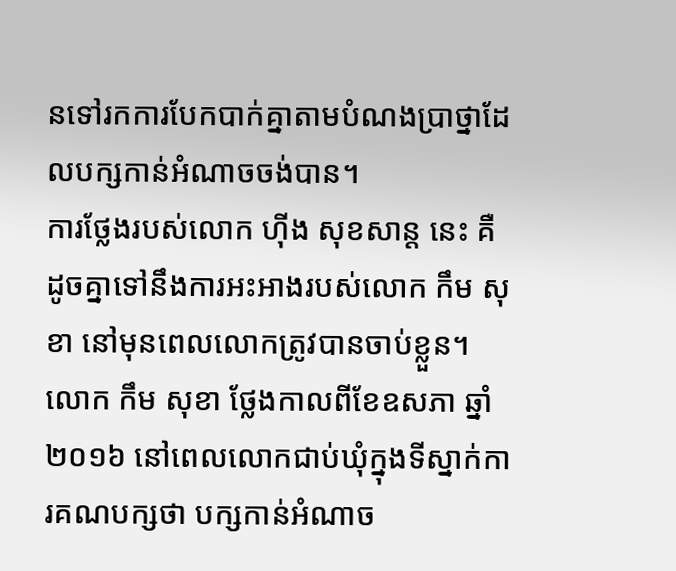នទៅរកការបែកបាក់គ្នាតាមបំណងប្រាថ្នាដែលបក្សកាន់អំណាចចង់បាន។
ការថ្លែងរបស់លោក ហ៊ីង សុខសាន្ត នេះ គឺដូចគ្នាទៅនឹងការអះអាងរបស់លោក កឹម សុខា នៅមុនពេលលោកត្រូវបានចាប់ខ្លួន។ លោក កឹម សុខា ថ្លែងកាលពីខែឧសភា ឆ្នាំ២០១៦ នៅពេលលោកជាប់ឃុំក្នុងទីស្នាក់ការគណបក្សថា បក្សកាន់អំណាច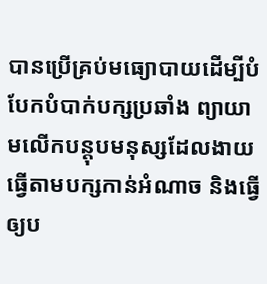បានប្រើគ្រប់មធ្យោបាយដើម្បីបំបែកបំបាក់បក្សប្រឆាំង ព្យាយាមលើកបន្តុបមនុស្សដែលងាយធ្វើតាមបក្សកាន់អំណាច និងធ្វើឲ្យប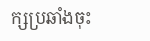ក្សប្រឆាំងចុះ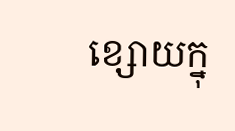ខ្សោយក្នុ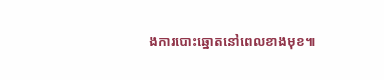ងការបោះឆ្នោតនៅពេលខាងមុខ៕